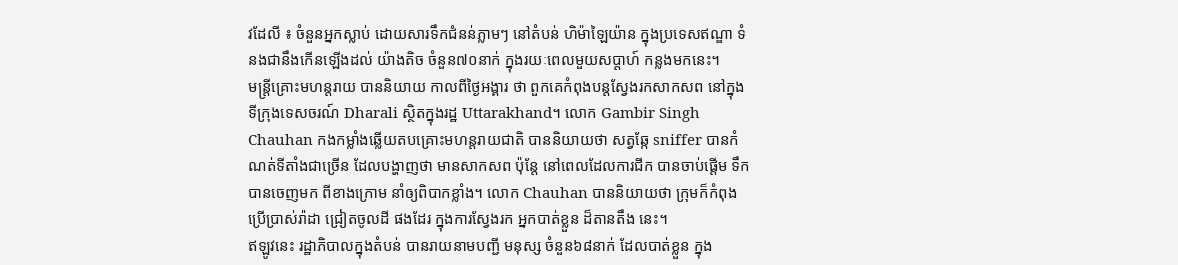វដែលី ៖ ចំនួនអ្នកស្លាប់ ដោយសារទឹកជំនន់ភ្លាមៗ នៅតំបន់ ហិម៉ាឡៃយ៉ាន ក្នុងប្រទេសឥណ្ឌា ទំនងជានឹងកើនឡើងដល់ យ៉ាងតិច ចំនួន៧០នាក់ ក្នុងរយៈពេលមួយសប្តាហ៍ កន្លងមកនេះ។
មន្ត្រីគ្រោះមហន្តរាយ បាននិយាយ កាលពីថ្ងៃអង្គារ ថា ពួកគេកំពុងបន្តស្វែងរកសាកសព នៅក្នុងទីក្រុងទេសចរណ៍ Dharali ស្ថិតក្នុងរដ្ឋ Uttarakhand។ លោក Gambir Singh Chauhan កងកម្លាំងឆ្លើយតបគ្រោះមហន្តរាយជាតិ បាននិយាយថា សត្វឆ្កែ sniffer បានកំណត់ទីតាំងជាច្រើន ដែលបង្ហាញថា មានសាកសព ប៉ុន្តែ នៅពេលដែលការជីក បានចាប់ផ្តើម ទឹកបានចេញមក ពីខាងក្រោម នាំឲ្យពិបាកខ្លាំង។ លោក Chauhan បាននិយាយថា ក្រុមក៏កំពុងប្រើប្រាស់រ៉ាដា ជ្រៀតចូលដី ផងដែរ ក្នុងការស្វែងរក អ្នកបាត់ខ្លួន ដ៏តានតឹង នេះ។
ឥឡូវនេះ រដ្ឋាភិបាលក្នុងតំបន់ បានរាយនាមបញ្ជី មនុស្ស ចំនួន៦៨នាក់ ដែលបាត់ខ្លួន ក្នុង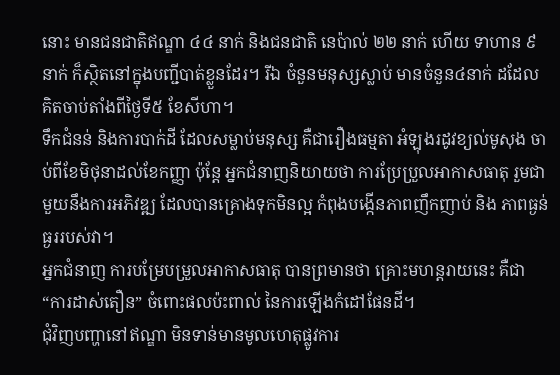នោះ មានជនជាតិឥណ្ឌា ៤៤ នាក់ និងជនជាតិ នេប៉ាល់ ២២ នាក់ ហើយ ទាហាន ៩នាក់ ក៏ស្ថិតនៅក្នុងបញ្ជីបាត់ខ្លួនដែរ។ រីឯ ចំនួនមនុស្សស្លាប់ មានចំនួន៤នាក់ ដដែល គិតចាប់តាំងពីថ្ងៃទី៥ ខែសីហា។
ទឹកជំនន់ និងការបាក់ដី ដែលសម្លាប់មនុស្ស គឺជារឿងធម្មតា អំឡុងរដូវខ្យល់មូសុង ចាប់ពីខែមិថុនាដល់ខែកញ្ញា ប៉ុន្តែ អ្នកជំនាញនិយាយថា ការប្រែប្រួលអាកាសធាតុ រួមជាមួយនឹងការអភិវឌ្ឍ ដែលបានគ្រោងទុកមិនល្អ កំពុងបង្កើនភាពញឹកញាប់ និង ភាពធ្ងន់ធ្ងររបស់វា។
អ្នកជំនាញ ការបម្រែបម្រួលអាកាសធាតុ បានព្រមានថា គ្រោះមហន្តរាយនេះ គឺជា “ការដាស់តឿន” ចំពោះផលប៉ះពាល់ នៃការឡើងកំដៅផែនដី។
ជុំវិញបញ្ហានៅឥណ្ឌា មិនទាន់មានមូលហេតុផ្លូវការ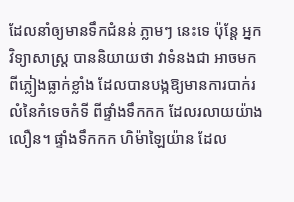ដែលនាំឲ្យមានទឹកជំនន់ ភ្លាមៗ នេះទេ ប៉ុន្តែ អ្នកវិទ្យាសាស្ត្រ បាននិយាយថា វាទំនងជា អាចមកពីភ្លៀងធ្លាក់ខ្លាំង ដែលបានបង្កឱ្យមានការបាក់រលំនៃកំទេចកំទី ពីផ្ទាំងទឹកកក ដែលរលាយយ៉ាងលឿន។ ផ្ទាំងទឹកកក ហិម៉ាឡៃយ៉ាន ដែល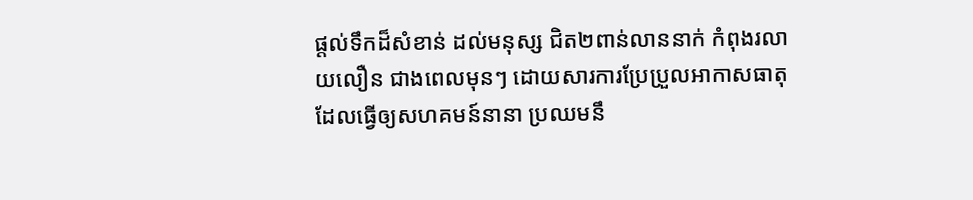ផ្តល់ទឹកដ៏សំខាន់ ដល់មនុស្ស ជិត២ពាន់លាននាក់ កំពុងរលាយលឿន ជាងពេលមុនៗ ដោយសារការប្រែប្រួលអាកាសធាតុ ដែលធ្វើឲ្យសហគមន៍នានា ប្រឈមនឹ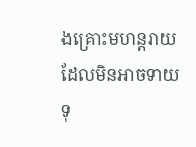ងគ្រោះមហន្តរាយ ដែលមិនអាចទាយទុ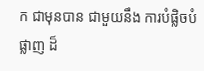ក ជាមុនបាន ជាមួយនឹង ការបំផ្លិចបំផ្លាញ ដ៏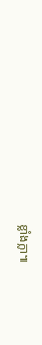ខ្លាំងក្លា៕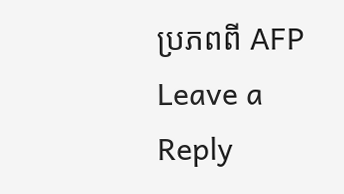ប្រភពពី AFP
Leave a Reply